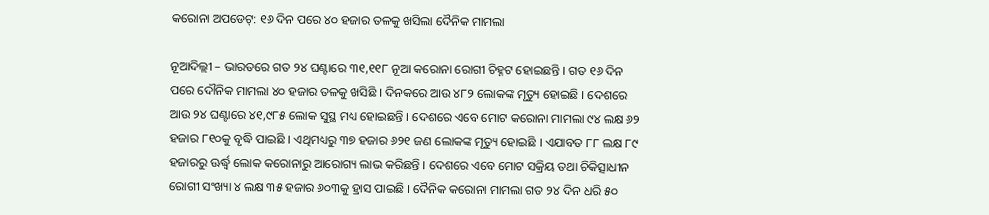କରୋନା ଅପଡେଟ୍: ୧୬ ଦିନ ପରେ ୪୦ ହଜାର ତଳକୁ ଖସିଲା ଦୈନିକ ମାମଲା

ନୂଆଦିଲ୍ଲୀ – ଭାରତରେ ଗତ ୨୪ ଘଣ୍ଟାରେ ୩୧,୧୧୮ ନୂଆ କରୋନା ରୋଗୀ ଚିହ୍ନଟ ହୋଇଛନ୍ତି । ଗତ ୧୬ ଦିନ ପରେ ଦୌନିକ ମାମଲା ୪୦ ହଜାର ତଳକୁ ଖସିଛି । ଦିନକରେ ଆଉ ୪୮୨ ଲୋକଙ୍କ ମୃତ୍ୟୁ ହୋଇଛି । ଦେଶରେ ଆଉ ୨୪ ଘଣ୍ଟାରେ ୪୧,୯୮୫ ଲୋକ ସୁସ୍ଥ ମଧ୍ୟ ହୋଇଛନ୍ତି । ଦେଶରେ ଏବେ ମୋଟ କରୋନା ମାମଲା ୯୪ ଲକ୍ଷ ୬୨ ହଜାର ୮୧୦କୁ ବୃଦ୍ଧି ପାଇଛି । ଏଥିମଧ୍ୟରୁ ୩୭ ହଜାର ୬୨୧ ଜଣ ଲୋକଙ୍କ ମୃତ୍ୟୁ ହୋଇଛି । ଏଯାବତ ୮୮ ଲକ୍ଷ ୮୯ ହଜାରରୁ ଊର୍ଦ୍ଧ୍ୱ ଲୋକ କରୋନାରୁ ଆରୋଗ୍ୟ ଲାଭ କରିଛନ୍ତି । ଦେଶରେ ଏବେ ମୋଟ ସକ୍ରିୟ ତଥା ଚିକିତ୍ସାଧୀନ ରୋଗୀ ସଂଖ୍ୟା ୪ ଲକ୍ଷ ୩୫ ହଜାର ୬୦୩କୁ ହ୍ରାସ ପାଇଛି । ଦୈନିକ କରୋନା ମାମଲା ଗତ ୨୪ ଦିନ ଧରି ୫୦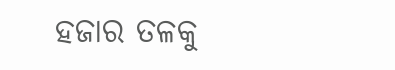ହଜାର ତଳକୁ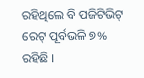ରହିଥିଲେ ବି ପଜିଟିଭିଟ୍ ରେଟ୍ ପୂର୍ବଭଳି ୭% ରହିଛି ।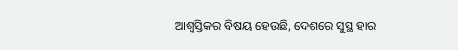ଆଶ୍ୱସ୍ତିକର ବିଷୟ ହେଉଛି, ଦେଶରେ ସୁସ୍ଥ ହାର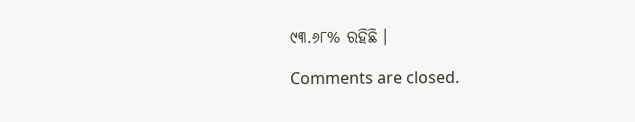୯୩.୬୮% ରହିଛି ।

Comments are closed.